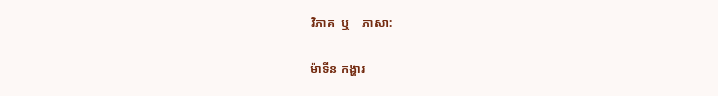វិភាគ  ឬ    ភាសា:

ម៉ាទីន កង្ហារ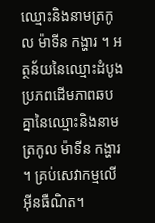ឈ្មោះនិងនាមត្រកូល ម៉ាទីន កង្ហារ ។ អត្ថន័យនៃឈ្មោះដំបូងប្រភពដើមភាពឆបគ្នានៃឈ្មោះនិងនាមត្រកូល ម៉ាទីន កង្ហារ ។ គ្រប់សេវាកម្មលើអ៊ីនធឺណិត។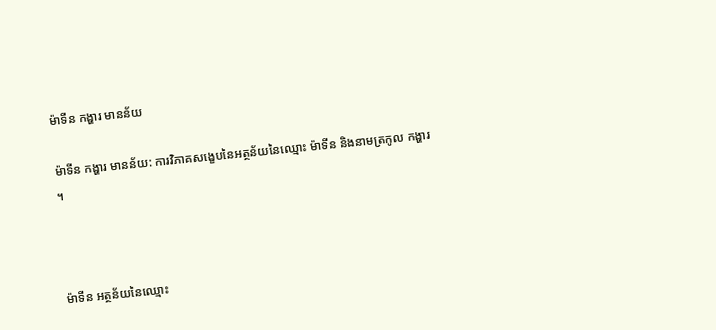ម៉ាទីន កង្ហារ មានន័យ

ម៉ាទីន កង្ហារ មានន័យ: ការវិភាគសង្ខេបនៃអត្ថន័យនៃឈ្មោះ ម៉ាទីន និងនាមត្រកូល កង្ហារ ។



ម៉ាទីន អត្ថន័យនៃឈ្មោះ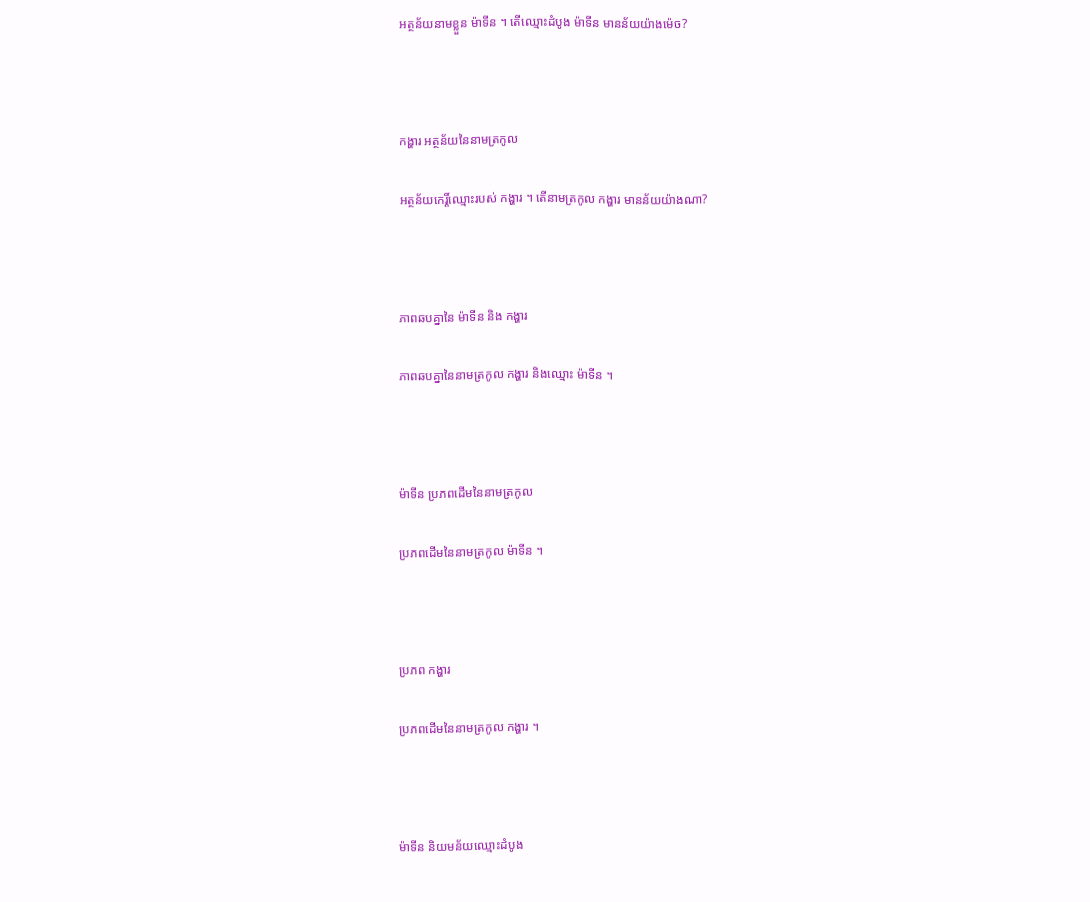អត្ថន័យនាមខ្លួន ម៉ាទីន ។ តើឈ្មោះដំបូង ម៉ាទីន មានន័យយ៉ាងម៉េច?



កង្ហារ អត្ថន័យនៃនាមត្រកូល

អត្ថន័យកេរ្តិ៍ឈ្មោះរបស់ កង្ហារ ។ តើនាមត្រកូល កង្ហារ មានន័យយ៉ាងណា?



ភាពឆបគ្នានៃ ម៉ាទីន និង កង្ហារ

ភាពឆបគ្នានៃនាមត្រកូល កង្ហារ និងឈ្មោះ ម៉ាទីន ។



ម៉ាទីន ប្រភពដើមនៃនាមត្រកូល

ប្រភពដើមនៃនាមត្រកូល ម៉ាទីន ។



ប្រភព កង្ហារ

ប្រភពដើមនៃនាមត្រកូល កង្ហារ ។



ម៉ាទីន និយមន័យឈ្មោះដំបូង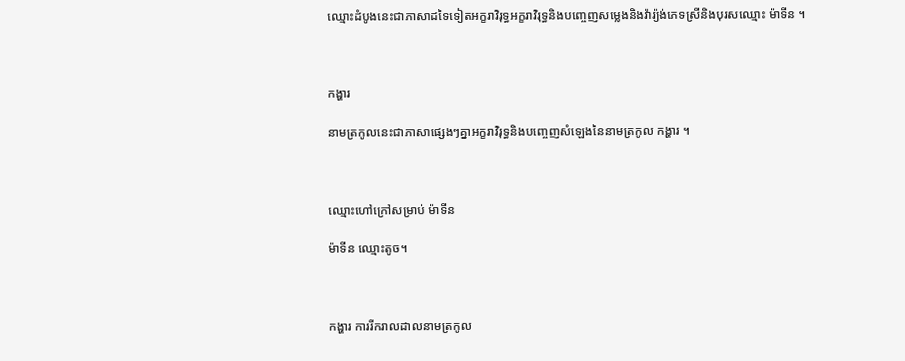ឈ្មោះដំបូងនេះជាភាសាដទៃទៀតអក្ខរាវិរុទ្ធអក្ខរាវិរុទ្ធនិងបញ្ចេញសម្លេងនិងវ៉ារ្យ៉ង់ភេទស្រីនិងបុរសឈ្មោះ ម៉ាទីន ។



កង្ហារ

នាមត្រកូលនេះជាភាសាផ្សេងៗគ្នាអក្ខរាវិរុទ្ធនិងបញ្ចេញសំឡេងនៃនាមត្រកូល កង្ហារ ។



ឈ្មោះហៅក្រៅសម្រាប់ ម៉ាទីន

ម៉ាទីន ឈ្មោះតូច។



កង្ហារ ការរីករាលដាលនាមត្រកូល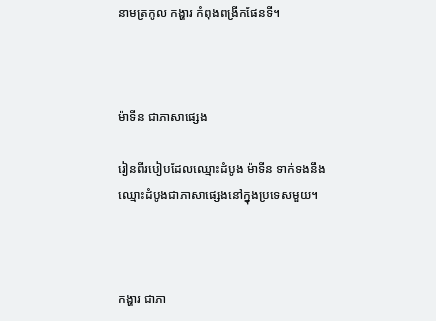នាមត្រកូល កង្ហារ កំពុងពង្រីកផែនទី។



ម៉ាទីន ជាភាសាផ្សេង

រៀនពីរបៀបដែលឈ្មោះដំបូង ម៉ាទីន ទាក់ទងនឹងឈ្មោះដំបូងជាភាសាផ្សេងនៅក្នុងប្រទេសមួយ។



កង្ហារ ជាភា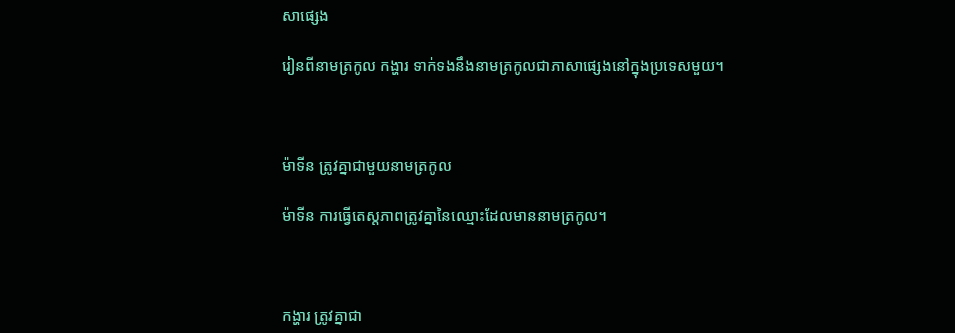សាផ្សេង

រៀនពីនាមត្រកូល កង្ហារ ទាក់ទងនឹងនាមត្រកូលជាភាសាផ្សេងនៅក្នុងប្រទេសមួយ។



ម៉ាទីន ត្រូវគ្នាជាមួយនាមត្រកូល

ម៉ាទីន ការធ្វើតេស្តភាពត្រូវគ្នានៃឈ្មោះដែលមាននាមត្រកូល។



កង្ហារ ត្រូវគ្នាជា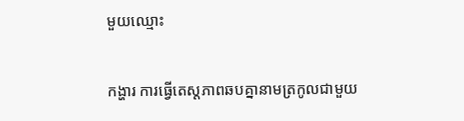មួយឈ្មោះ

កង្ហារ ការធ្វើតេស្តភាពឆបគ្នានាមត្រកូលជាមួយ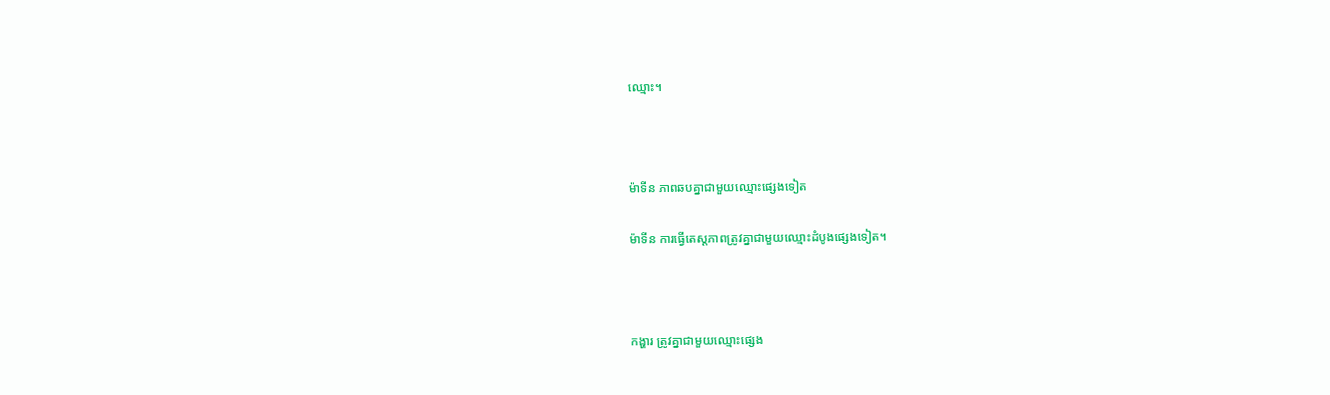ឈ្មោះ។



ម៉ាទីន ភាពឆបគ្នាជាមួយឈ្មោះផ្សេងទៀត

ម៉ាទីន ការធ្វើតេស្តភាពត្រូវគ្នាជាមួយឈ្មោះដំបូងផ្សេងទៀត។



កង្ហារ ត្រូវគ្នាជាមួយឈ្មោះផ្សេង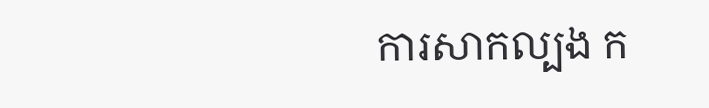ការសាកល្បង ក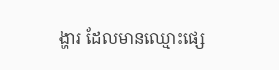ង្ហារ ដែលមានឈ្មោះផ្សេ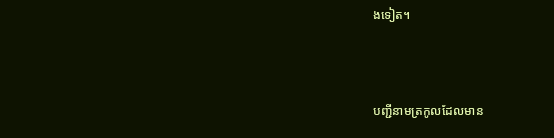ងទៀត។



បញ្ជីនាមត្រកូលដែលមាន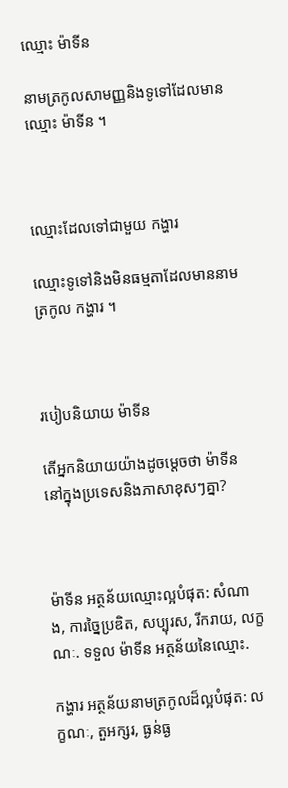ឈ្មោះ ម៉ាទីន

នាមត្រកូលសាមញ្ញនិងទូទៅដែលមានឈ្មោះ ម៉ាទីន ។



ឈ្មោះដែលទៅជាមួយ កង្ហារ

ឈ្មោះទូទៅនិងមិនធម្មតាដែលមាននាមត្រកូល កង្ហារ ។



របៀបនិយាយ ម៉ាទីន

តើអ្នកនិយាយយ៉ាងដូចម្តេចថា ម៉ាទីន នៅក្នុងប្រទេសនិងភាសាខុសៗគ្នា?



ម៉ាទីន អត្ថន័យឈ្មោះល្អបំផុត: សំណាង, ការច្នៃប្រឌិត, សប្បុរស, រីករាយ, លក្ខណៈ. ទទួល ម៉ាទីន អត្ថន័យនៃឈ្មោះ.

កង្ហារ អត្ថន័យនាមត្រកូលដ៏ល្អបំផុត: លក្ខណៈ, តួអក្សរ, ធ្ងន់ធ្ង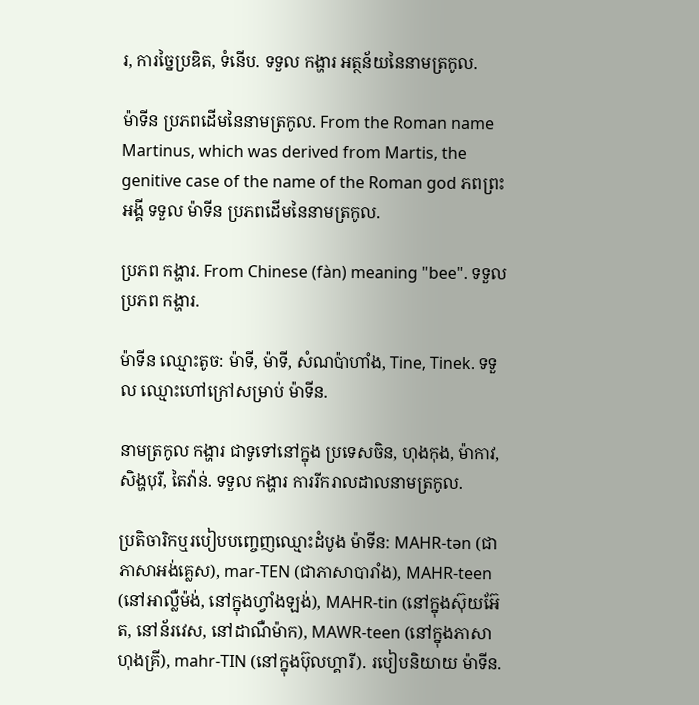រ, ការច្នៃប្រឌិត, ទំនើប. ទទួល កង្ហារ អត្ថន័យនៃនាមត្រកូល.

ម៉ាទីន ប្រភពដើមនៃនាមត្រកូល. From the Roman name Martinus, which was derived from Martis, the genitive case of the name of the Roman god ភពព្រះអង្គី ទទួល ម៉ាទីន ប្រភពដើមនៃនាមត្រកូល.

ប្រភព កង្ហារ. From Chinese (fàn) meaning "bee". ទទួល ប្រភព កង្ហារ.

ម៉ាទីន ឈ្មោះតូច: ម៉ាទី, ម៉ាទី, សំណប៉ាហាំង, Tine, Tinek. ទទួល ឈ្មោះហៅក្រៅសម្រាប់ ម៉ាទីន.

នាមត្រកូល កង្ហារ ជាទូទៅនៅក្នុង ប្រទេសចិន, ហុងកុង, ម៉ាកាវ, សិង្ហបុរី, តៃវ៉ាន់. ទទួល កង្ហារ ការរីករាលដាលនាមត្រកូល.

ប្រតិចារិកឬរបៀបបញ្ចេញឈ្មោះដំបូង ម៉ាទីន: MAHR-tən (ជាភាសាអង់គ្លេស), mar-TEN (ជាភាសាបារាំង), MAHR-teen (នៅអាល្លឺម៉ង់, នៅក្នុងហ្វាំងឡង់), MAHR-tin (នៅក្នុងស៊ុយអ៊ែត, នៅន័រវេស, នៅដាណឺម៉ាក), MAWR-teen (នៅក្នុងភាសាហុងគ្រី), mahr-TIN (នៅក្នុងប៊ុលហ្គារី). របៀបនិយាយ ម៉ាទីន.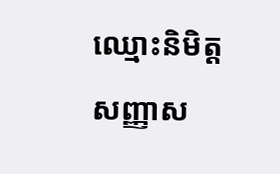ឈ្មោះនិមិត្តសញ្ញាស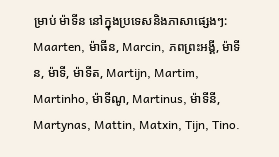ម្រាប់ ម៉ាទីន នៅក្នុងប្រទេសនិងភាសាផ្សេងៗ: Maarten, ម៉ាធីន, Marcin, ភពព្រះអង្គី, ម៉ាទីន, ម៉ាទី, ម៉ាទីត, Martijn, Martim, Martinho, ម៉ាទីណូ, Martinus, ម៉ាទីនី, Martynas, Mattin, Matxin, Tijn, Tino.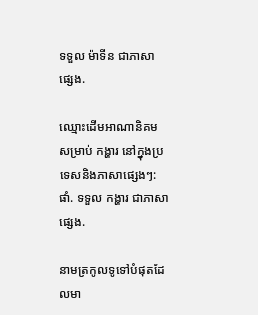ទទួល ម៉ាទីន ជាភាសាផ្សេង.

ឈ្មោះដើមអាណានិគមសម្រាប់ កង្ហារ នៅក្នុងប្រទេសនិងភាសាផ្សេងៗ: ផាំ. ទទួល កង្ហារ ជាភាសាផ្សេង.

នាមត្រកូលទូទៅបំផុតដែលមា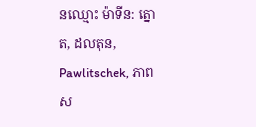នឈ្មោះ ម៉ាទីន: ត្នោត, ដលតុន, Pawlitschek, ភាពស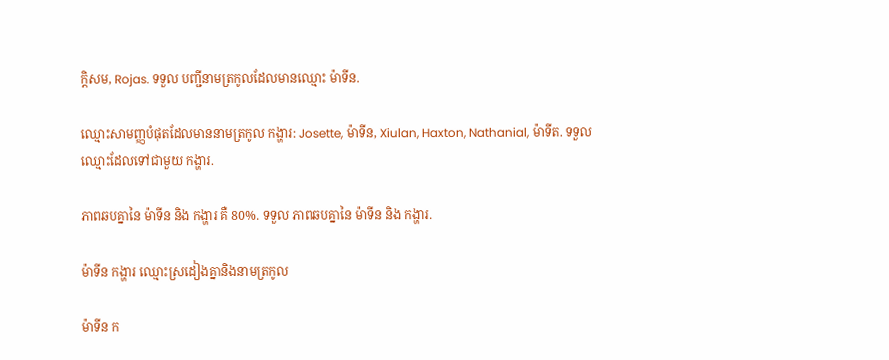ក្ដិសម, Rojas. ទទួល បញ្ជីនាមត្រកូលដែលមានឈ្មោះ ម៉ាទីន.

ឈ្មោះសាមញ្ញបំផុតដែលមាននាមត្រកូល កង្ហារ: Josette, ម៉ាទីន, Xiulan, Haxton, Nathanial, ម៉ាទីត. ទទួល ឈ្មោះដែលទៅជាមួយ កង្ហារ.

ភាពឆបគ្នានៃ ម៉ាទីន និង កង្ហារ គឺ 80%. ទទួល ភាពឆបគ្នានៃ ម៉ាទីន និង កង្ហារ.

ម៉ាទីន កង្ហារ ឈ្មោះស្រដៀងគ្នានិងនាមត្រកូល

ម៉ាទីន ក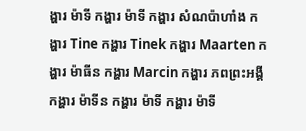ង្ហារ ម៉ាទី កង្ហារ ម៉ាទី កង្ហារ សំណប៉ាហាំង កង្ហារ Tine កង្ហារ Tinek កង្ហារ Maarten កង្ហារ ម៉ាធីន កង្ហារ Marcin កង្ហារ ភពព្រះអង្គី កង្ហារ ម៉ាទីន កង្ហារ ម៉ាទី កង្ហារ ម៉ាទី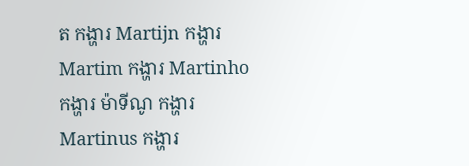ត កង្ហារ Martijn កង្ហារ Martim កង្ហារ Martinho កង្ហារ ម៉ាទីណូ កង្ហារ Martinus កង្ហារ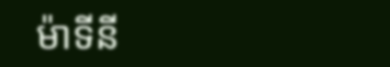ម៉ាទីនី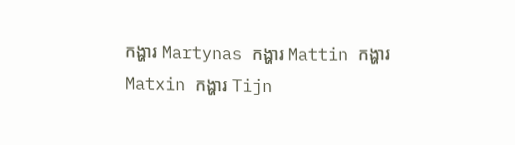កង្ហារ Martynas កង្ហារ Mattin កង្ហារ Matxin កង្ហារ Tijn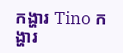កង្ហារ Tino កង្ហារ